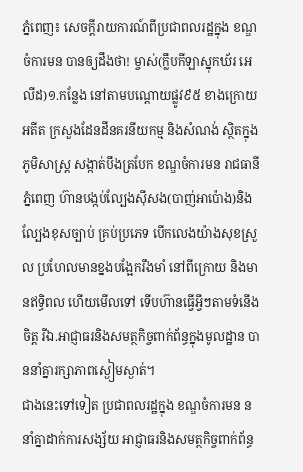ភ្នំពេញ៖ សេចក្តីរាយការណ៍ពីប្រជាពលរដ្ឋក្នុង ខណ្ឌចំការមន បានឲ្យដឹងថា! ម្ចាស់(ក្លឹបកីឡាស្នុកឃ័រ អេលីដ)១.កន្លែង នៅតាមបណ្តោយផ្លូវ៩៥ ខាងក្រោយ អតីត ក្រសួងដែនដីនគរនីយកម្ម និងសំណង់ ស្ថិតក្នុងភូមិសាស្ត្រ សង្កាត់បឹងត្របែក ខណ្ឌចំការមន រាជធានីភ្នំពេញ ហ៊ានបង្កប់ល្បែងសុីសង(បាញ់អាប៉ោង)និងល្បែងខុសច្បាប់ គ្រប់ប្រភេទ បើកលេងយ៉ាងសុខស្រួល ប្រហែលមានខ្នងបង្អែករឹងមាំ នៅពីក្រោយ និងមានឥទ្ធិពល ហើយមើលទៅ ទើបហ៊ានធ្វើអ្វីៗតាមទំនើងចិត្ត រីឯ.អាជ្ញាធរនិងសមត្ថកិច្ចពាក់ព័ន្ធក្នុងមូលដ្ឋាន បាននាំគ្នារក្សាភាពស្ងៀមស្ងាត់។
ជាងនេះទៅទៀត ប្រជាពលរដ្ឋក្នុង ខណ្ឌចំការមន ននាំគ្នាដាក់ការសង្ស័យ អាជ្ញាធរនិងសមត្ថកិច្ចពាក់ព័ន្ធ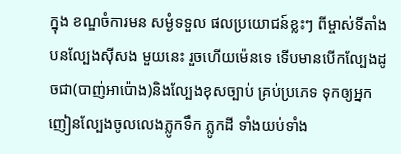ក្នុង ខណ្ឌចំការមន សម្ងំទទួល ផលប្រយោជន៍ខ្លះៗ ពីម្ចាស់ទីតាំងបនល្បែងសុីសង មួយនេះ រួចហើយម៉េនទេ ទើបមានបើកល្បែងដូចជា(បាញ់អាប៉ោង)និងល្បែងខុសច្បាប់ គ្រប់ប្រភេទ ទុកឲ្យអ្នកញៀនល្បែងចូលលេងភ្លូកទឹក ភ្លូកដី ទាំងយប់ទាំង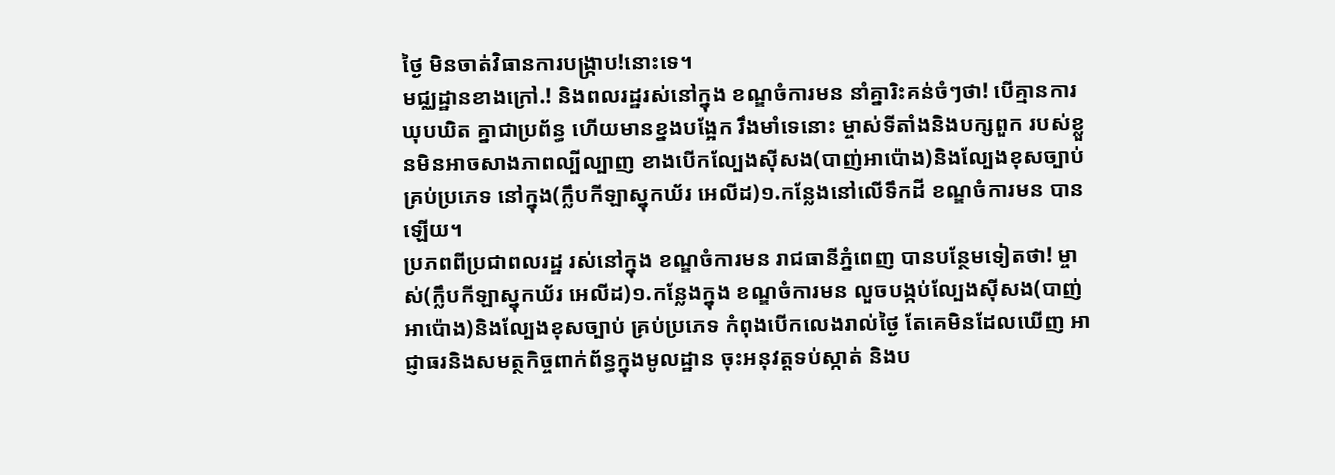ថ្ងៃ មិនចាត់វិធានការបង្ក្រាប!នោះទេ។
មជ្ឈដ្ឋានខាងក្រៅ.! និងពលរដ្ឋរស់នៅក្នុង ខណ្ឌចំការមន នាំគ្នារិះគន់ចំៗថា! បើគ្មានការឃុបឃិត គ្នាជាប្រព័ន្ធ ហើយមានខ្នងបង្អែក រឹងមាំទេនោះ ម្ចាស់ទីតាំងនិងបក្សពួក របស់ខ្លួនមិនអាចសាងភាពល្បីល្បាញ ខាងបើកល្បែងស៊ីសង(បាញ់អាប៉ោង)និងល្បែងខុសច្បាប់ គ្រប់ប្រភេទ នៅក្នុង(ក្លឹបកីឡាស្នុកឃ័រ អេលីដ)១.កន្លែងនៅលើទឹកដី ខណ្ឌចំការមន បានឡើយ។
ប្រភពពីប្រជាពលរដ្ឋ រស់នៅក្នុង ខណ្ឌចំការមន រាជធានីភ្នំពេញ បានបន្ថែមទៀតថា! ម្ចាស់(ក្លឹបកីឡាស្នុកឃ័រ អេលីដ)១.កន្លែងក្នុង ខណ្ឌចំការមន លួចបង្កប់ល្បែងស៊ីសង(បាញ់អាប៉ោង)និងល្បែងខុសច្បាប់ គ្រប់ប្រភេទ កំពុងបើកលេងរាល់ថ្ងៃ តែគេមិនដែលឃើញ អាជ្ញាធរនិងសមត្ថកិច្ចពាក់ព័ន្ធក្នុងមូលដ្ឋាន ចុះអនុវត្តទប់ស្កាត់ និងប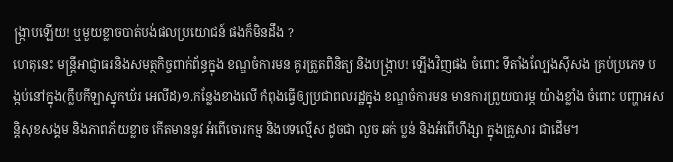ង្ក្រាបឡើយ! ឬមួយខ្លាចបាត់បង់ផលប្រយោជន៍ ផងក៏មិនដឹង ?
ហេតុនេះ មន្ត្រីអាជ្ញាធរនិងសមត្ថកិច្ចពាក់ព័ន្ធក្នុង ខណ្ឌចំការមន គូរត្រួតពិនិត្យ និងបង្រ្កាប! ឡេីងវិញផង ចំពោះ ទីតាំងល្បែងស៊ីសង គ្រប់ប្រភេទ បង្កប់នៅក្នុង(ក្លឹបកីឡាស្នុកឃ័រ អេលីដ)១.កន្លែងខាងលើ កំពុងធ្វើឲ្យប្រជាពលរដ្ឋក្នុង ខណ្ឌចំការមន មានការព្រួយបារម្ភ យ៉ាងខ្លាំង ចំពោះ បញ្ហាអសន្តិសុខសង្គម និងភាពភ័យខ្លាច កើតមាននូវ អំពើចោរកម្ម និងបទល្មើស ដូចជា លួច ឆក់ ប្លន់ និងអំពើហឹង្សា ក្នុងគ្រួសារ ជាដើម។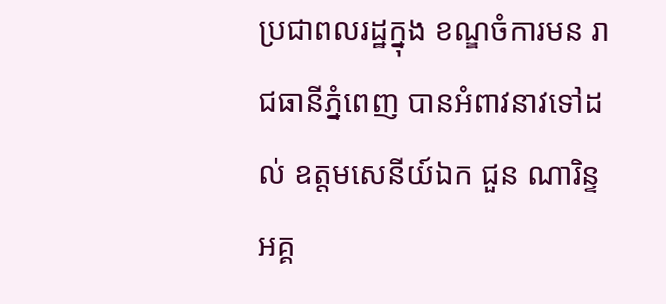ប្រជាពលរដ្ឋក្នុង ខណ្ឌចំការមន រាជធានីភ្នំពេញ បានអំពាវនាវទៅដល់ ឧត្តមសេនីយ៍ឯក ជួន ណារិន្ទ អគ្គ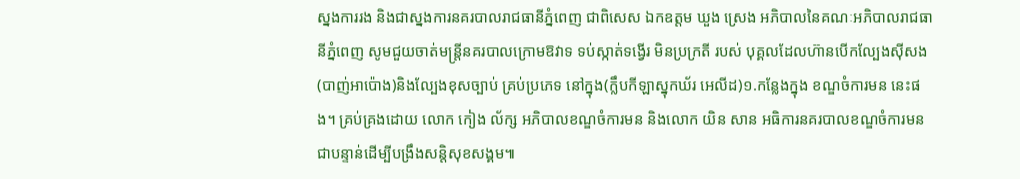ស្នងការរង និងជាស្នងការនគរបាលរាជធានីភ្នំពេញ ជាពិសេស ឯកឧត្តម ឃួង ស្រេង អភិបាលនៃគណៈអភិបាលរាជធានីភ្នំពេញ សូមជួយចាត់មន្ត្រីនគរបាលក្រោមឱវាទ ទប់ស្កាត់ទង្វើរ មិនប្រក្រតី របស់ បុគ្គលដែលហ៊ានបើកល្បែងស៊ីសង(បាញ់អាប៉ោង)និងល្បែងខុសច្បាប់ គ្រប់ប្រភេទ នៅក្នុង(ក្លឹបកីឡាស្នុកឃ័រ អេលីដ)១.កន្លែងក្នុង ខណ្ឌចំការមន នេះផង។ គ្រប់គ្រងដោយ លោក កៀង ល័ក្ស អភិបាលខណ្ឌចំការមន និងលោក យិន សាន អធិការនគរបាលខណ្ឌចំការមន ជាបន្ទាន់ដើម្បីបង្រឹងសន្តិសុខសង្គម៕